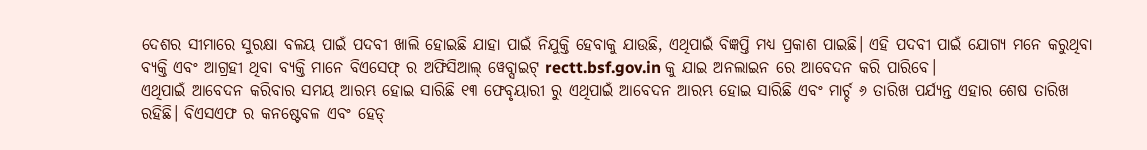ଦେଶର ସୀମାରେ ସୁରକ୍ଷା ବଳୟ ପାଇଁ ପଦବୀ ଖାଲି ହୋଇଛି ଯାହା ପାଇଁ ନିଯୁକ୍ତି ହେବାକୁ ଯାଉଛି, ଏଥିପାଇଁ ବିଜ୍ଞପ୍ତି ମଧ୍ୟ ପ୍ରକାଶ ପାଇଛି। ଏହି ପଦବୀ ପାଇଁ ଯୋଗ୍ୟ ମନେ କରୁଥିବା ବ୍ୟକ୍ତି ଏବଂ ଆଗ୍ରହୀ ଥିବା ବ୍ୟକ୍ତି ମାନେ ବିଏସେଫ୍ ର ଅଫିସିଆଲ୍ ୱେବ୍ସାଇଟ୍ rectt.bsf.gov.in କୁ ଯାଇ ଅନଲାଇନ ରେ ଆବେଦନ କରି ପାରିବେ।
ଏଥିପାଇଁ ଆବେଦନ କରିବାର ସମୟ ଆରମ୍ଭ ହୋଇ ସାରିଛି ୧୩ ଫେବୃୟାରୀ ରୁ ଏଥିପାଇଁ ଆବେଦନ ଆରମ୍ଭ ହୋଇ ସାରିଛି ଏବଂ ମାର୍ଚ୍ଚ ୬ ତାରିଖ ପର୍ଯ୍ୟନ୍ତ ଏହାର ଶେଷ ତାରିଖ ରହିଛି। ବିଏସଏଫ ର କନଷ୍ଟେବଳ ଏବଂ ହେଡ୍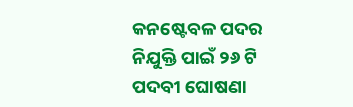କନଷ୍ଟେବଳ ପଦର ନିଯୁକ୍ତି ପାଇଁ ୨୬ ଟି ପଦବୀ ଘୋଷଣା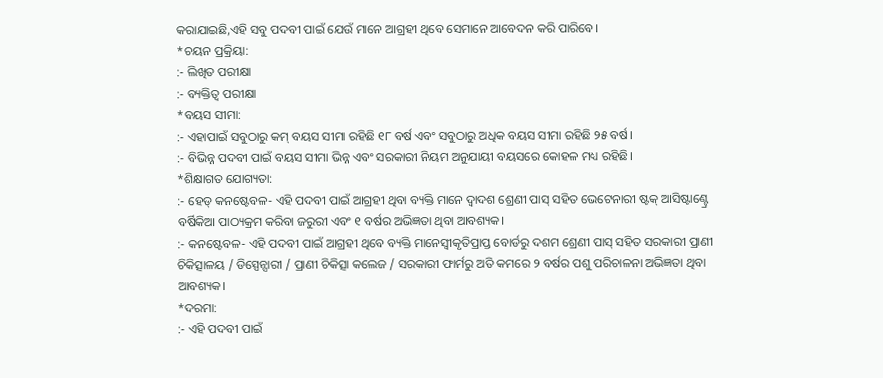କରାଯାଇଛି,ଏହି ସବୁ ପଦବୀ ପାଇଁ ଯେଉଁ ମାନେ ଆଗ୍ରହୀ ଥିବେ ସେମାନେ ଆବେଦନ କରି ପାରିବେ।
*ଚୟନ ପ୍ରକ୍ରିୟା:
:- ଲିଖିତ ପରୀକ୍ଷା
:- ବ୍ୟକ୍ତିତ୍ୱ ପରୀକ୍ଷା
*ବୟସ ସୀମା:
:- ଏହାପାଇଁ ସବୁଠାରୁ କମ୍ ବୟସ ସୀମା ରହିଛି ୧୮ ବର୍ଷ ଏବଂ ସବୁଠାରୁ ଅଧିକ ବୟସ ସୀମା ରହିଛି ୨୫ ବର୍ଷ।
:- ବିଭିନ୍ନ ପଦବୀ ପାଇଁ ବୟସ ସୀମା ଭିନ୍ନ ଏବଂ ସରକାରୀ ନିୟମ ଅନୁଯାୟୀ ବୟସରେ କୋହଳ ମଧ୍ୟ ରହିଛି।
*ଶିକ୍ଷାଗତ ଯୋଗ୍ୟତା:
:- ହେଡ୍ କନଷ୍ଟେବଳ- ଏହି ପଦବୀ ପାଇଁ ଆଗ୍ରହୀ ଥିବା ବ୍ୟକ୍ତି ମାନେ ଦ୍ୱାଦଶ ଶ୍ରେଣୀ ପାସ୍ ସହିତ ଭେଟେନାରୀ ଷ୍ଟକ୍ ଆସିଷ୍ଟାଣ୍ଟ୍ରେ ବର୍ଷିକିଆ ପାଠ୍ୟକ୍ରମ କରିବା ଜରୁରୀ ଏବଂ ୧ ବର୍ଷର ଅଭିଜ୍ଞତା ଥିବା ଆବଶ୍ୟକ।
:- କନଷ୍ଟେବଳ- ଏହି ପଦବୀ ପାଇଁ ଆଗ୍ରହୀ ଥିବେ ବ୍ୟକ୍ତି ମାନେସ୍ୱୀକୃତିପ୍ରାପ୍ତ ବୋର୍ଡରୁ ଦଶମ ଶ୍ରେଣୀ ପାସ୍ ସହିତ ସରକାରୀ ପ୍ରାଣୀ ଚିକିତ୍ସାଳୟ / ଡିସ୍ପେନ୍ସାରୀ / ପ୍ରାଣୀ ଚିକିତ୍ସା କଲେଜ / ସରକାରୀ ଫାର୍ମରୁ ଅତି କମରେ ୨ ବର୍ଷର ପଶୁ ପରିଚାଳନା ଅଭିଜ୍ଞତା ଥିବା ଆବଶ୍ୟକ।
*ଦରମା:
:- ଏହି ପଦବୀ ପାଇଁ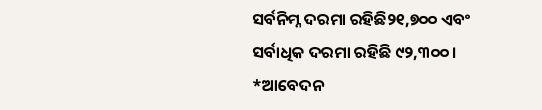ସର୍ବନିମ୍ନ ଦରମା ରହିଛି୨୧,୭୦୦ ଏବଂ ସର୍ବାଧିକ ଦରମା ରହିଛି ୯୨,୩୦୦।
*ଆବେଦନ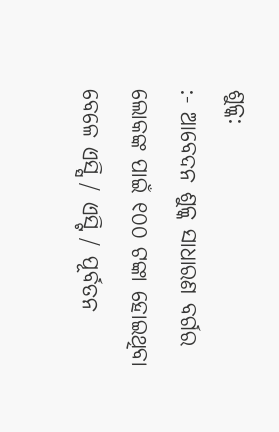ଶୁଳ୍କ:
:- ଆବେଦନ ଶୁଳ୍କ ସାଧାରଣ ବର୍ଗର ଲୋକଙ୍କ ପାଇଁ ୧୦୦ ଟଙ୍କା ହୋଇଥିବା ବେଳେ ଏସ୍ସି / ଏସ୍ଟି / ପୂର୍ବତନ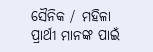ସୈନିକ / ମହିଳା ପ୍ରାର୍ଥୀ ମାନଙ୍କ ପାଇଁ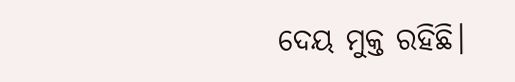ଦେୟ ମୁକ୍ତ ରହିଛି।